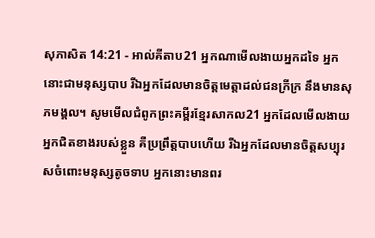សុភាសិត 14:21 - អាល់គីតាប21 អ្នកណាមើលងាយអ្នកដទៃ អ្នកនោះជាមនុស្សបាប រីឯអ្នកដែលមានចិត្តមេត្តាដល់ជនក្រីក្រ នឹងមានសុភមង្គល។ សូមមើលជំពូកព្រះគម្ពីរខ្មែរសាកល21 អ្នកដែលមើលងាយអ្នកជិតខាងរបស់ខ្លួន គឺប្រព្រឹត្តបាបហើយ រីឯអ្នកដែលមានចិត្តសប្បុរសចំពោះមនុស្សតូចទាប អ្នកនោះមានពរ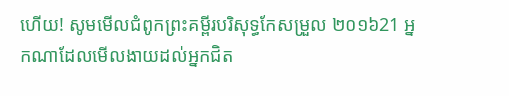ហើយ! សូមមើលជំពូកព្រះគម្ពីរបរិសុទ្ធកែសម្រួល ២០១៦21 អ្នកណាដែលមើលងាយដល់អ្នកជិត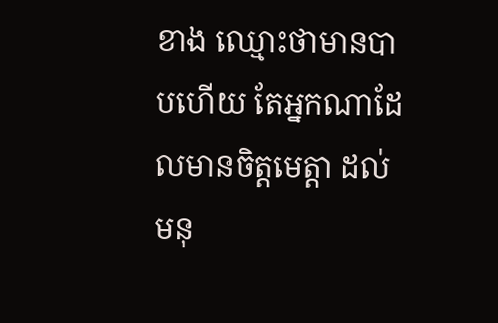ខាង ឈ្មោះថាមានបាបហើយ តែអ្នកណាដែលមានចិត្តមេត្តា ដល់មនុ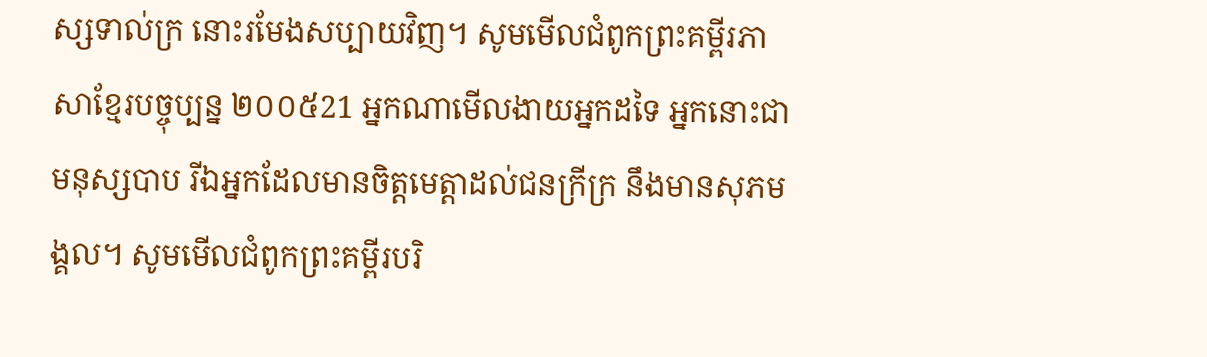ស្សទាល់ក្រ នោះរមែងសប្បាយវិញ។ សូមមើលជំពូកព្រះគម្ពីរភាសាខ្មែរបច្ចុប្បន្ន ២០០៥21 អ្នកណាមើលងាយអ្នកដទៃ អ្នកនោះជាមនុស្សបាប រីឯអ្នកដែលមានចិត្តមេត្តាដល់ជនក្រីក្រ នឹងមានសុភមង្គល។ សូមមើលជំពូកព្រះគម្ពីរបរិ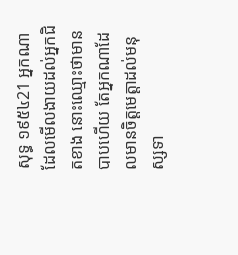សុទ្ធ ១៩៥៤21 អ្នកណាដែលមើលងាយដល់អ្នកជិតខាង នោះឈ្មោះថាមានបាបហើយ តែអ្នកណាដែលមានចិត្តមេត្តាដល់មនុស្សទា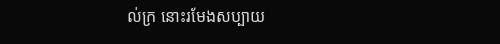ល់ក្រ នោះរមែងសប្បាយ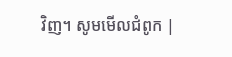វិញ។ សូមមើលជំពូក |